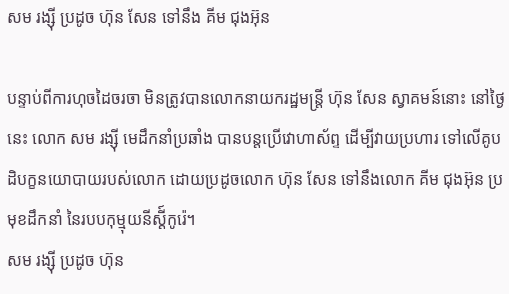សម រង្ស៊ី ប្រដូច ហ៊ុន សែន ទៅនឹង គីម ជុងអ៊ុន

បន្ទាប់ពីការហុចដៃចរចា មិនត្រូវបានលោកនាយករដ្ឋមន្ត្រី ហ៊ុន សែន ស្វាគមន៍នោះ នៅថ្ងៃនេះ លោក សម រង្ស៊ី មេដឹកនាំប្រឆាំង បានបន្តប្រើវោហាស័ព្ទ ដើម្បីវាយប្រហារ ទៅលើគូបដិបក្ខនយោបាយរបស់លោក ដោយប្រដូចលោក ហ៊ុន សែន ទៅនឹងលោក គីម ជុងអ៊ុន ប្រមុខដឹកនាំ នៃរបបកុម្មុយនីស្ដី៍កូរ៉េ។
សម រង្ស៊ី ប្រដូច ហ៊ុន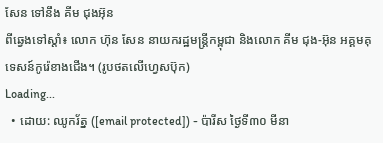សែន ទៅនឹង គីម ជុងអ៊ុន
ពីឆ្វេងទៅស្ដាំ៖ លោក ហ៊ុន សែន នាយករដ្ឋមន្ត្រីកម្ពុជា និងលោក គីម ជុង-អ៊ុន អគ្គមគុទេសន៍កូរ៉េខាងជើង។ (រូបថតលើហ្វេសប៊ុក)
Loading...
  • ដោយ: ឈូករ័ត្ន ([email protected]) - ប៉ារីស ថ្ងៃទី៣០ មីនា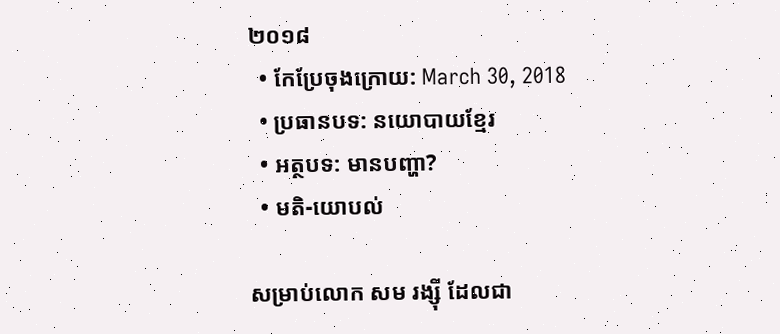២០១៨
  • កែប្រែចុងក្រោយ: March 30, 2018
  • ប្រធានបទ: នយោបាយខ្មែរ
  • អត្ថបទ: មានបញ្ហា?
  • មតិ-យោបល់

សម្រាប់លោក សម រង្ស៊ី ដែលជា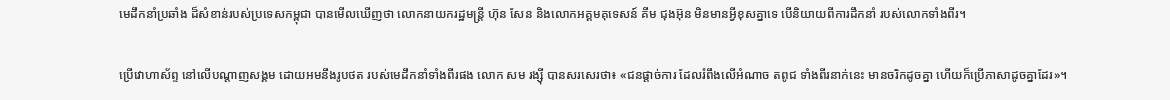មេដឹកនាំប្រឆាំង ដ៏សំខាន់របស់ប្រទេសកម្ពុជា បានមើលឃើញថា លោកនាយករដ្ឋមន្ត្រី ហ៊ុន សែន និងលោកអគ្គមគុទេសន៍ គីម ជុងអ៊ុន មិនមានអ្វីខុសគ្នាទេ បើនិយាយពីការដឹកនាំ របស់លោកទាំងពីរ។

ប្រើវោហាស័ព្ទ នៅលើបណ្ដាញសង្គម ដោយអមនឹងរូបថត របស់មេដឹកនាំទាំងពីរផង លោក សម រង្ស៊ី បានសរសេរថា៖ «ជនផ្តាច់ការ ដែលរំពឹងលើអំណាច តពូជ ទាំងពីរនាក់នេះ មានចរិកដូចគ្នា ហើយក៏ប្រើភាសាដូចគ្នាដែរ»។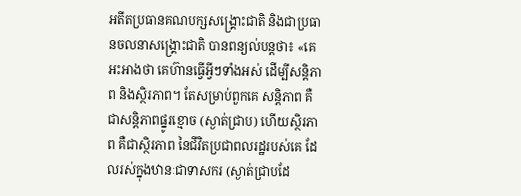អតីតប្រធានគណបក្សសង្គ្រោះជាតិ និងជាប្រធានចលនាសង្គ្រោះជាតិ បានពន្យល់បន្តថា៖ «គេអះអាងថា គេហ៊ានធ្វើអ្វីៗទាំងអស់ ដើម្បីសន្តិភាព និងស្ថិរភាព។ តែសម្រាប់ពួកគេ សន្តិភាព គឺជាសន្តិភាពផ្នូរខ្មោច (ស្ងាត់ជ្រាប) ហើយស្ថិរភាព គឺជាស្ថិរភាព នៃជីវិតប្រជាពលរដ្ឋរបស់គេ ដែលរស់ក្នុងឋានៈជាទាសករ (ស្ងាត់ជ្រាបដែ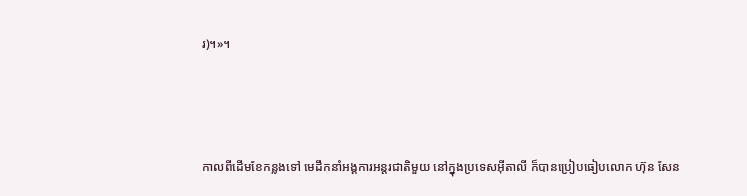រ)។»។



កាលពីដើមខែកន្លងទៅ មេដឹកនាំអង្គការអន្តរជាតិមួយ នៅក្នុងប្រទេសអ៊ីតាលី ក៏បានប្រៀបធៀបលោក ហ៊ុន សែន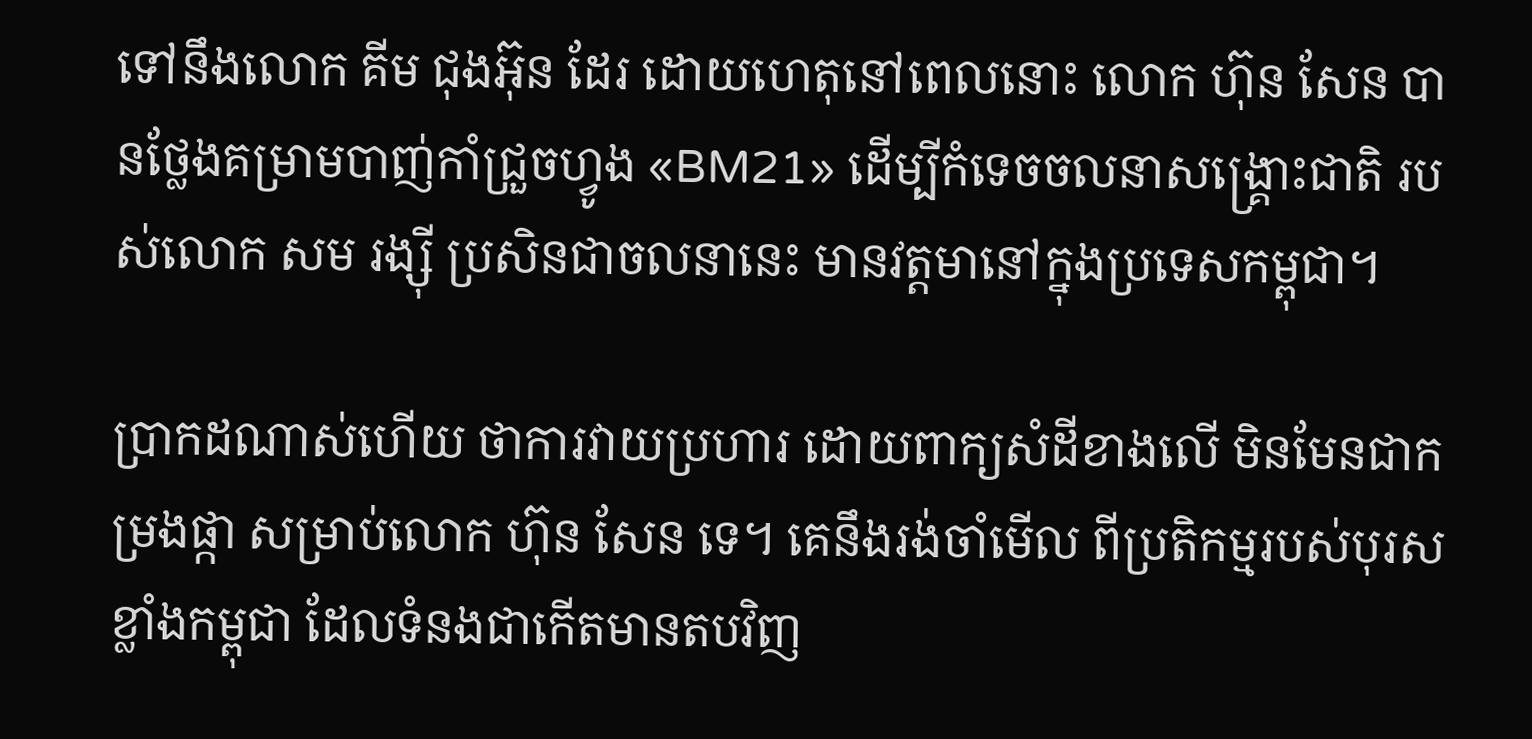ទៅនឹងលោក គីម ជុងអ៊ុន ដែរ ដោយហេតុនៅពេលនោះ លោក ហ៊ុន សែន បានថ្លែងគម្រាមបាញ់កាំជ្រួចហ្វូង «BM21» ដើម្បីកំទេចចលនាសង្គ្រោះជាតិ របស់លោក សម រង្ស៊ី ប្រសិនជាចលនានេះ មានវត្តមានៅក្នុងប្រទេសកម្ពុជា។

ប្រាកដណាស់ហើយ ថាការវាយប្រហារ ដោយពាក្យសំដីខាងលើ មិនមែនជាកម្រងផ្កា សម្រាប់លោក ហ៊ុន សែន ទេ។ គេនឹងរង់ចាំមើល ពីប្រតិកម្មរបស់បុរសខ្លាំងកម្ពុជា ដែលទំនងជាកើតមានតបវិញ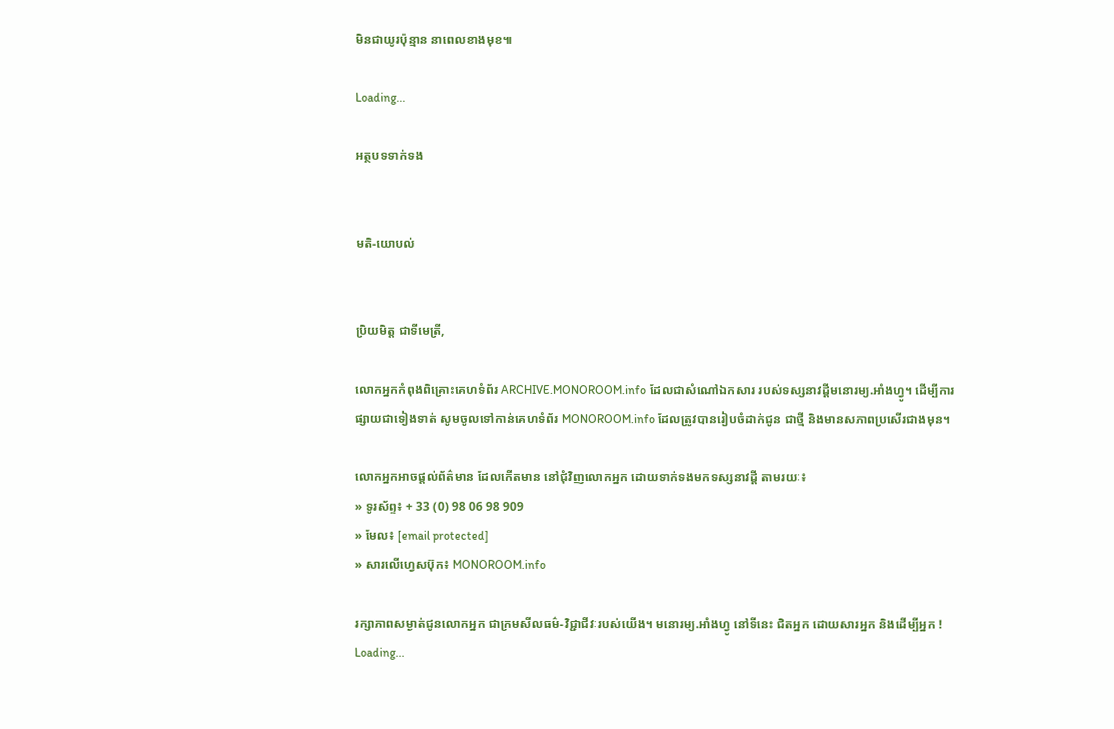មិនជាយូរប៉ុន្មាន នាពេលខាងមុខ៕

Loading...

អត្ថបទទាក់ទង


មតិ-យោបល់


ប្រិយមិត្ត ជាទីមេត្រី,

លោកអ្នកកំពុងពិគ្រោះគេហទំព័រ ARCHIVE.MONOROOM.info ដែលជាសំណៅឯកសារ របស់ទស្សនាវដ្ដីមនោរម្យ.អាំងហ្វូ។ ដើម្បីការផ្សាយជាទៀងទាត់ សូមចូលទៅកាន់គេហទំព័រ MONOROOM.info ដែលត្រូវបានរៀបចំដាក់ជូន ជាថ្មី និងមានសភាពប្រសើរជាងមុន។

លោកអ្នកអាចផ្ដល់ព័ត៌មាន ដែលកើតមាន នៅជុំវិញលោកអ្នក ដោយទាក់ទងមកទស្សនាវដ្ដី តាមរយៈ៖
» ទូរស័ព្ទ៖ + 33 (0) 98 06 98 909
» មែល៖ [email protected]
» សារលើហ្វេសប៊ុក៖ MONOROOM.info

រក្សាភាពសម្ងាត់ជូនលោកអ្នក ជាក្រមសីលធម៌-វិជ្ជាជីវៈរបស់យើង។ មនោរម្យ.អាំងហ្វូ នៅទីនេះ ជិតអ្នក ដោយសារអ្នក និងដើម្បីអ្នក !
Loading...